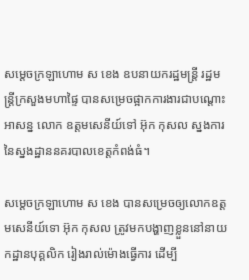សម្តេចក្រឡាហោម ស ខេង ឧបនាយករដ្ឋមន្រ្តី រដ្ឋមន្រ្តីក្រសួងមហាផ្ទៃ បានសម្រេចផ្អាកការងារជាបណ្តោះអាសន្ន លោក ឧត្តមសេនីយ៍ទៅ អ៊ុក កុសល ស្នងការនៃស្នងដ្ឋាននគរបាលខេត្តកំពង់ធំ។

សម្តេចក្រឡាហោម ស ខេង បានសម្រេចឲ្យលោកឧត្តមសេនីយ៍ទោ អ៊ុក កុសល ត្រូវមកបង្ហាញខ្លួននៅនាយកដ្ឋានបុគ្គលិក រៀងរាល់ម៉ោងធ្វើការ ដើម្បី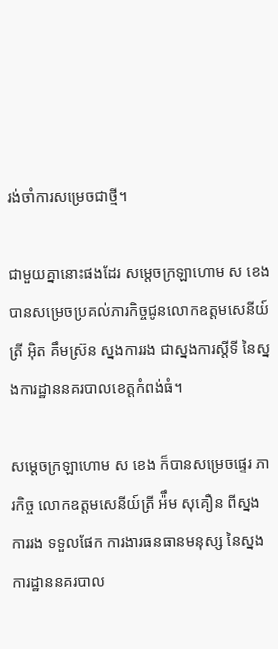រង់ចាំការសម្រេចជាថ្មី។

ជាមួយគ្នានោះផងដែរ សម្តេចក្រឡាហោម ស ខេង បានសម្រេចប្រគល់ភារកិច្ចជូនលោកឧត្តមសេនីយ៍ត្រី អ៊ិត គឹមស្រ៊ន ស្នងការរង ជាស្នងការស្តីទី នៃស្នងការដ្ឋាននគរបាលខេត្តកំពង់ធំ។

សម្តេចក្រឡាហោម ស ខេង ក៏បានសម្រេចផ្ទេរ ភារកិច្ច លោកឧត្ដមសេនីយ៍ត្រី អ៉ឹម សុគឿន ពីស្នងការរង ទទួលផែក ការងារធនធានមនុស្ស នៃស្នងការដ្ឋាននគរបាល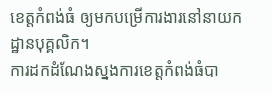ខេត្តកំពង់ធំ ឲ្យមកបម្រើការងារនៅនាយកដ្ឋានបុគ្គលិក។
ការដកដំណែងស្នងការខេត្តកំពង់ធំបា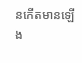នកេីតមានឡេីង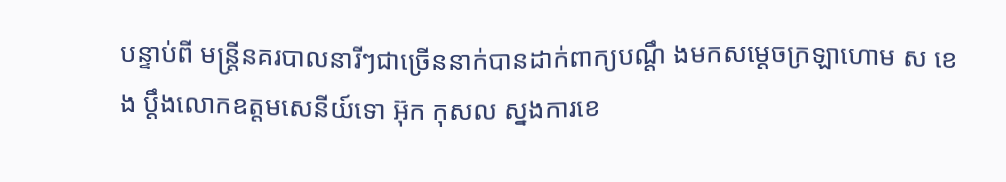បន្ទាប់ពី មន្ត្រីនគរបាលនារីៗជាច្រើននាក់បានដាក់ពាក្យបណ្ដឹ ងមកសម្ដេចក្រឡាហោម ស ខេង ប្ដឹងលោកឧត្ដមសេនីយ៍ទោ អ៊ុក កុសល ស្នងការខេ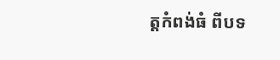ត្តកំពង់ធំ ពីបទ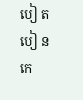បៀ ត បៀ ន កេ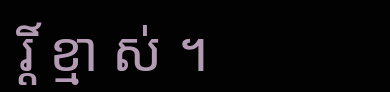រ្តិ៍ ខ្មា ស់ ។